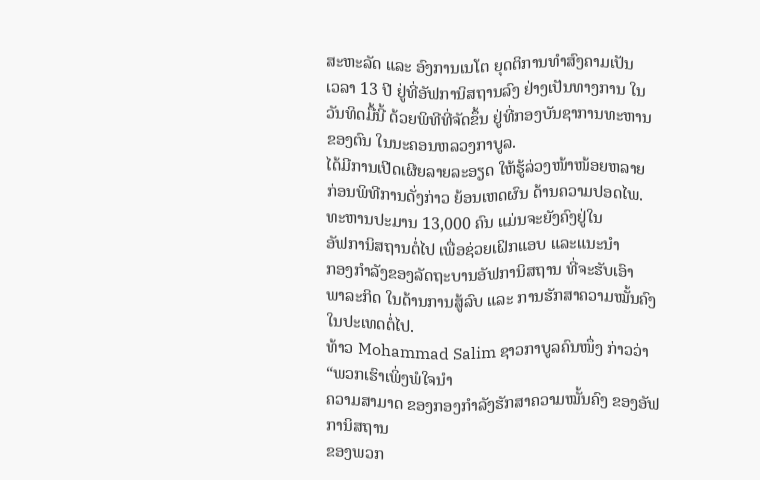ສະຫະລັດ ແລະ ອົງການເນໂຕ ຍຸດຕິການທຳສົງຄາມເປັນ
ເວລາ 13 ປີ ຢູ່ທີ່ອັຟການິສຖານລົງ ຢ່າງເປັນທາງການ ໃນ
ວັນທິດມື້ນີ້ ດ້ວຍພິທີທີ່ຈັດຂຶ້ນ ຢູ່ທີ່ກອງບັນຊາການທະຫານ
ຂອງຕົນ ໃນນະຄອນຫລວງກາບູລ.
ໄດ້ມີການເປີດເຜີຍລາຍລະອຽດ ໃຫ້ຮູ້ລ່ວງໜ້າໜ້ອຍຫລາຍ
ກ່ອນພິທີການດັ່ງກ່າວ ຍ້ອນເຫດຜົນ ດ້ານຄວາມປອດໄພ.
ທະຫານປະມານ 13,000 ຄົນ ແມ່ນຈະຍັງຄົງຢູ່ໃນ
ອັຟການິສຖານຕໍ່ໄປ ເພື່ອຊ່ວຍເຝິກແອບ ແລະແນະນຳ
ກອງກຳລັງຂອງລັດຖະບານອັຟການິສຖານ ທີ່ຈະຮັບເອົາ
ພາລະກິດ ໃນດ້ານການສູ້ລົບ ແລະ ການຮັກສາຄວາມໝັ້ນຄົງ ໃນປະເທດຕໍ່ໄປ.
ທ້າວ Mohammad Salim ຊາວກາບູລຄົນໜຶ່ງ ກ່າວວ່າ “ພວກເຮົາເພິ່ງພໍໃຈນຳ
ຄວາມສາມາດ ຂອງກອງກຳລັງຮັກສາຄວາມໝັ້ນຄົງ ຂອງອັຟການິສຖານ
ຂອງພວກ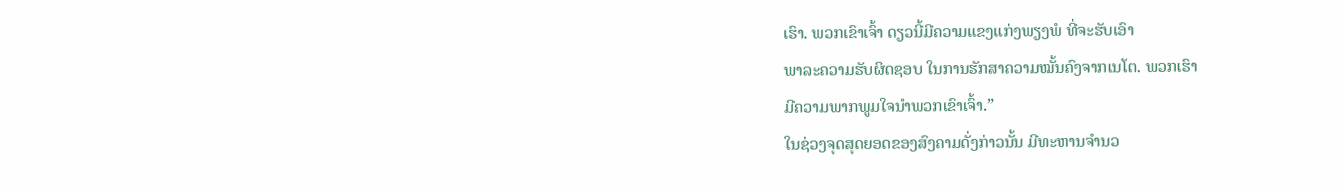ເຮົາ. ພວກເຂົາເຈົ້າ ດຽວນີ້ມີຄວາມແຂງແກ່ງພຽງພໍ ທີ່ຈະຮັບເອົາ
ພາລະຄວາມຮັບຜິດຊອບ ໃນການຮັກສາຄວາມໝັ້ນຄົງຈາກເນໂຕ. ພວກເຮົາ
ມີຄວາມພາກພູມໃຈນຳພວກເຂົາເຈົ້າ.”
ໃນຊ່ວງຈຸດສຸດຍອດຂອງສົງຄາມດັ່ງກ່າວນັ້ນ ມີທະຫານຈຳນວ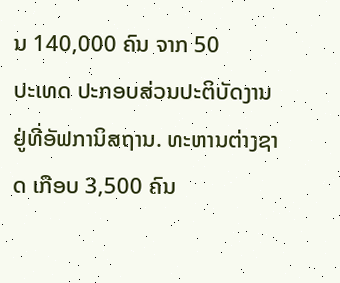ນ 140,000 ຄົນ ຈາກ 50
ປະເທດ ປະກອບສ່ວນປະຕິບັດງານ ຢູ່ທີ່ອັຟການິສຖານ. ທະຫານຕ່າງຊາດ ເກືອບ 3,500 ຄົນ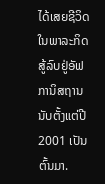ໄດ້ເສຍຊີວິດໃນພາລະກິດສູ້ລົບຢູ່ອັຟການິສຖານ ນັບຕັ້ງແຕ່ປີ 2001 ເປັນຕົ້ນມາ.